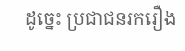ដូច្នេះ ប្រជាជនរករឿង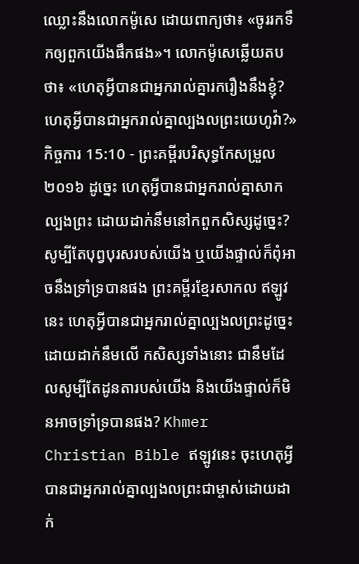ឈ្លោះនឹងលោកម៉ូសេ ដោយពាក្យថា៖ «ចូររកទឹកឲ្យពួកយើងផឹកផង»។ លោកម៉ូសេឆ្លើយតបថា៖ «ហេតុអ្វីបានជាអ្នករាល់គ្នារករឿងនឹងខ្ញុំ? ហេតុអ្វីបានជាអ្នករាល់គ្នាល្បងលព្រះយេហូវ៉ា?»
កិច្ចការ 15:10 - ព្រះគម្ពីរបរិសុទ្ធកែសម្រួល ២០១៦ ដូច្នេះ ហេតុអ្វីបានជាអ្នករាល់គ្នាសាកល្បងព្រះ ដោយដាក់នឹមនៅកពួកសិស្សដូច្នេះ? សូម្បីតែបុព្វបុរសរបស់យើង ឬយើងផ្ទាល់ក៏ពុំអាចនឹងទ្រាំទ្របានផង ព្រះគម្ពីរខ្មែរសាកល ឥឡូវនេះ ហេតុអ្វីបានជាអ្នករាល់គ្នាល្បងលព្រះដូច្នេះ ដោយដាក់នឹមលើ កសិស្សទាំងនោះ ជានឹមដែលសូម្បីតែដូនតារបស់យើង និងយើងផ្ទាល់ក៏មិនអាចទ្រាំទ្របានផង? Khmer Christian Bible ឥឡូវនេះ ចុះហេតុអ្វីបានជាអ្នករាល់គ្នាល្បងលព្រះជាម្ចាស់ដោយដាក់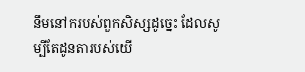នឹមនៅករបស់ពួកសិស្សដូច្នេះ ដែលសូម្បីតែដូនតារបស់យើ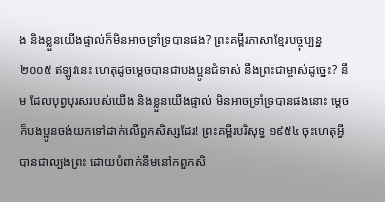ង និងខ្លួនយើងផ្ទាល់ក៏មិនអាចទ្រាំទ្របានផង? ព្រះគម្ពីរភាសាខ្មែរបច្ចុប្បន្ន ២០០៥ ឥឡូវនេះ ហេតុដូចម្ដេចបានជាបងប្អូនជំទាស់ នឹងព្រះជាម្ចាស់ដូច្នេះ? នឹម ដែលបុព្វបុរសរបស់យើង និងខ្លួនយើងផ្ទាល់ មិនអាចទ្រាំទ្របានផងនោះ ម្ដេចក៏បងប្អូនចង់យកទៅដាក់លើពួកសិស្សដែរ! ព្រះគម្ពីរបរិសុទ្ធ ១៩៥៤ ចុះហេតុអ្វីបានជាល្បងព្រះ ដោយបំពាក់នឹមនៅកពួកសិ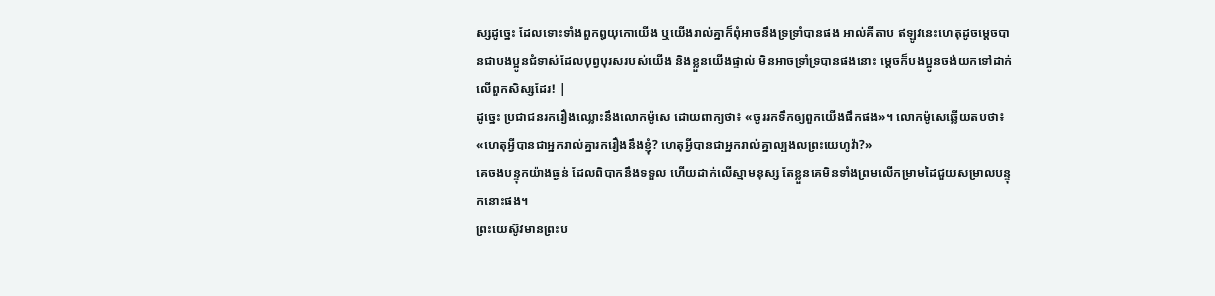ស្សដូច្នេះ ដែលទោះទាំងពួកឰយុកោយើង ឬយើងរាល់គ្នាក៏ពុំអាចនឹងទ្រទ្រាំបានផង អាល់គីតាប ឥឡូវនេះហេតុដូចម្ដេចបានជាបងប្អូនជំទាស់ដែលបុព្វបុរសរបស់យើង និងខ្លួនយើងផ្ទាល់ មិនអាចទ្រាំទ្របានផងនោះ ម្ដេចក៏បងប្អូនចង់យកទៅដាក់លើពួកសិស្សដែរ! |
ដូច្នេះ ប្រជាជនរករឿងឈ្លោះនឹងលោកម៉ូសេ ដោយពាក្យថា៖ «ចូររកទឹកឲ្យពួកយើងផឹកផង»។ លោកម៉ូសេឆ្លើយតបថា៖ «ហេតុអ្វីបានជាអ្នករាល់គ្នារករឿងនឹងខ្ញុំ? ហេតុអ្វីបានជាអ្នករាល់គ្នាល្បងលព្រះយេហូវ៉ា?»
គេចងបន្ទុកយ៉ាងធ្ងន់ ដែលពិបាកនឹងទទួល ហើយដាក់លើស្មាមនុស្ស តែខ្លួនគេមិនទាំងព្រមលើកម្រាមដៃជួយសម្រាលបន្ទុកនោះផង។
ព្រះយេស៊ូវមានព្រះប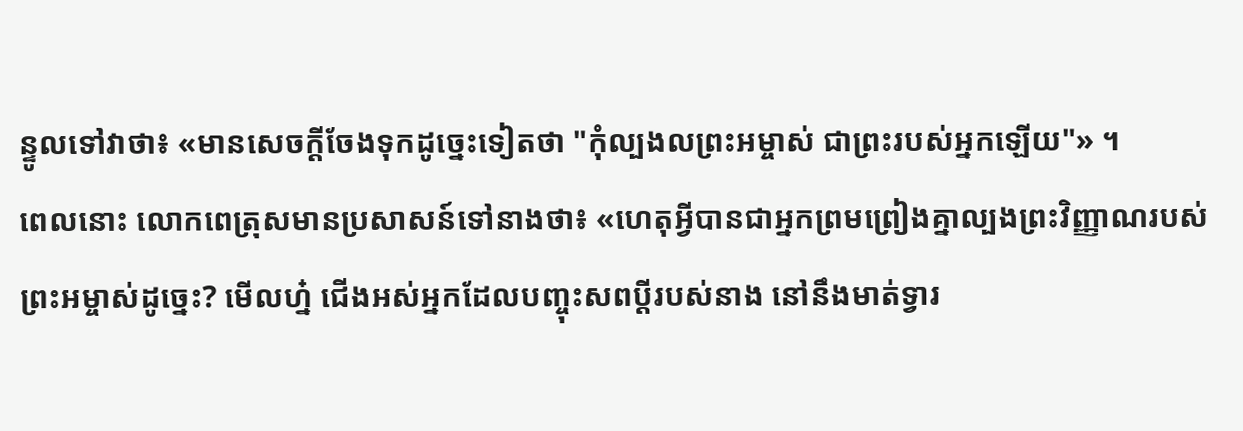ន្ទូលទៅវាថា៖ «មានសេចក្តីចែងទុកដូច្នេះទៀតថា "កុំល្បងលព្រះអម្ចាស់ ជាព្រះរបស់អ្នកឡើយ"» ។
ពេលនោះ លោកពេត្រុសមានប្រសាសន៍ទៅនាងថា៖ «ហេតុអ្វីបានជាអ្នកព្រមព្រៀងគ្នាល្បងព្រះវិញ្ញាណរបស់ព្រះអម្ចាស់ដូច្នេះ? មើលហ្ន៎ ជើងអស់អ្នកដែលបញ្ចុះសពប្តីរបស់នាង នៅនឹងមាត់ទ្វារ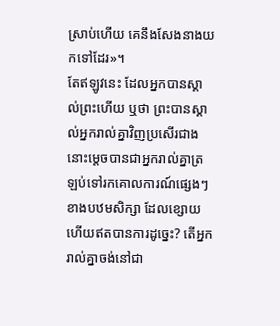ស្រាប់ហើយ គេនឹងសែងនាងយកទៅដែរ»។
តែឥឡូវនេះ ដែលអ្នកបានស្គាល់ព្រះហើយ ឬថា ព្រះបានស្គាល់អ្នករាល់គ្នាវិញប្រសើរជាង នោះម្ដេចបានជាអ្នករាល់គ្នាត្រឡប់ទៅរកគោលការណ៍ផ្សេងៗខាងបឋមសិក្សា ដែលខ្សោយ ហើយឥតបានការដូច្នេះ? តើអ្នករាល់គ្នាចង់នៅជា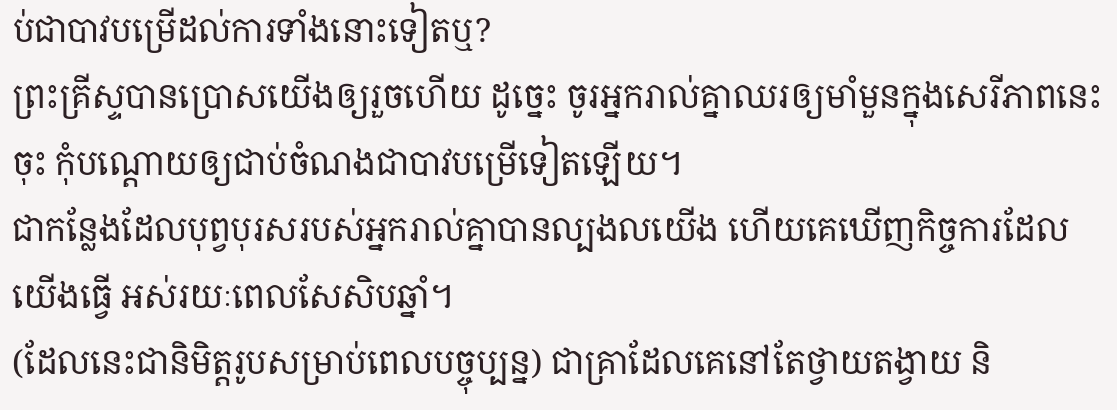ប់ជាបាវបម្រើដល់ការទាំងនោះទៀតឬ?
ព្រះគ្រីស្ទបានប្រោសយើងឲ្យរួចហើយ ដូច្នេះ ចូរអ្នករាល់គ្នាឈរឲ្យមាំមួនក្នុងសេរីភាពនេះចុះ កុំបណ្តោយឲ្យជាប់ចំណងជាបាវបម្រើទៀតឡើយ។
ជាកន្លែងដែលបុព្វបុរសរបស់អ្នករាល់គ្នាបានល្បងលយើង ហើយគេឃើញកិច្ចការដែលយើងធ្វើ អស់រយៈពេលសែសិបឆ្នាំ។
(ដែលនេះជានិមិត្តរូបសម្រាប់ពេលបច្ចុប្បន្ន) ជាគ្រាដែលគេនៅតែថ្វាយតង្វាយ និ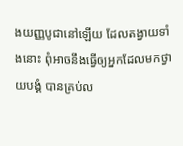ងយញ្ញបូជានៅឡើយ ដែលតង្វាយទាំងនោះ ពុំអាចនឹងធ្វើឲ្យអ្នកដែលមកថ្វាយបង្គំ បានគ្រប់ល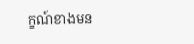ក្ខណ៍ខាងមន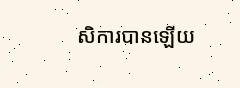សិការបានឡើយ